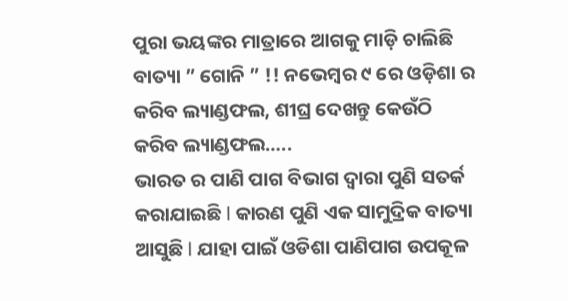ପୁରା ଭୟଙ୍କର ମାତ୍ରାରେ ଆଗକୁ ମାଡ଼ି ଚାଲିଛି ବାତ୍ୟା ” ଗୋନି ” !! ନଭେମ୍ବର ୯ ରେ ଓଡ଼ିଶା ର କରିବ ଲ୍ୟାଣ୍ଡଫଲ, ଶୀଘ୍ର ଦେଖନ୍ତୁ କେଉଁଠି କରିବ ଲ୍ୟାଣ୍ଡଫଲ…..
ଭାରତ ର ପାଣି ପାଗ ବିଭାଗ ଦ୍ୱାରା ପୁଣି ସତର୍କ କରାଯାଇଛି l କାରଣ ପୁଣି ଏକ ସାମୁଦ୍ରିକ ବାତ୍ୟା ଆସୁଛି l ଯାହା ପାଇଁ ଓଡିଶା ପାଣିପାଗ ଉପକୂଳ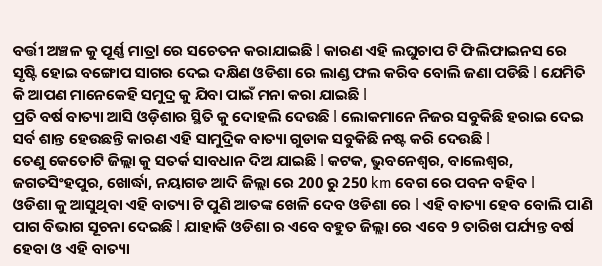ବର୍ତ୍ତୀ ଅଞ୍ଚଳ କୁ ପୂର୍ଣ୍ଣ ମାତ୍ରl ରେ ସଚେତନ କରାଯାଇଛି l କାରଣ ଏହି ଲଘୁଚାପ ଟି ଫିଲିଫାଇନସ ରେ ସୃଷ୍ଟି ହୋଇ ବଙ୍ଗୋପ ସାଗର ଦେଇ ଦକ୍ଷିଣ ଓଡିଶା ରେ ଲାଣ୍ଡ ଫଲ କରିବ ବୋଲି ଜଣା ପଡିଛି l ଯେମିତି କି ଆପଣ ମାନେକେହି ସମୁଦ୍ର କୁ ଯିବା ପାଇଁ ମନା କରା ଯାଇଛି l
ପ୍ରତି ବର୍ଷ ବାତ୍ୟା ଆସି ଓଡ଼ିଶାର ସ୍ଥିତି କୁ ଦୋହଲି ଦେଉଛି l ଲୋକମାନେ ନିଜର ସବୁକିଛି ହରାଇ ଦେଇ ସର୍ବ ଶାନ୍ତ ହେଉଛନ୍ତି କାରଣ ଏହି ସାମୁଦ୍ରିକ ବାତ୍ୟା ଗୁଡାକ ସବୁକିଛି ନଷ୍ଟ କରି ଦେଉଛି l
ତେଣୁ କେତୋଟି ଜିଲ୍ଲା କୁ ସତର୍କ ସାବଧାନ ଦିଅ ଯାଇଛି l କଟକ, ଭୁବନେଶ୍ୱର, ବାଲେଶ୍ୱର, ଜଗତସିଂହପୁର, ଖୋର୍ଦ୍ଧା, ନୟାଗଡ ଆଦି ଜିଲ୍ଲା ରେ 200 ରୁ 250 km ବେଗ ରେ ପବନ ବହିବ l
ଓଡିଶା କୁ ଆସୁଥିବା ଏହି ବାତ୍ୟା ଟି ପୁଣି ଆତଙ୍କ ଖେଳି ଦେବ ଓଡିଶା ରେ l ଏହି ବାତ୍ୟା ହେବ ବୋଲି ପାଣି ପାଗ ବିଭାଗ ସୂଚନା ଦେଇଛି l ଯାହାକି ଓଡିଶା ର ଏବେ ବହୁତ ଜିଲ୍ଲା ରେ ଏବେ 9 ତାରିଖ ପର୍ଯ୍ୟନ୍ତ ବର୍ଷ ହେବା ଓ ଏହି ବାତ୍ୟା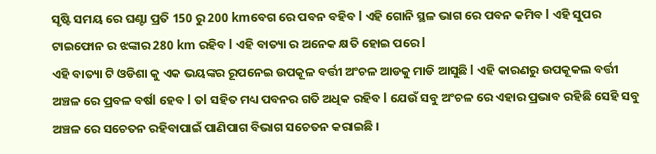ସୃଷ୍ଟି ସମୟ ରେ ଘଣ୍ଟା ପ୍ରତି 150 ରୁ 200 kmବେଗ ରେ ପବନ ବହିବ l ଏହି ଗୋନି ସ୍ଥଳ ଭାଗ ରେ ପବନ କମିବ l ଏହି ସୁପର ଟାଇଫୋନ ର ଝଙ୍କାର 280 km ରହିବ l ଏହି ବାତ୍ୟା ର ଅନେକ କ୍ଷତି ହୋଇ ପରେ l
ଏହି ବାତ୍ୟା ଟି ଓଡିଶା କୁ ଏକ ଭୟଙ୍କର ରୂପନେଇ ଉପକୂଳ ବର୍ତ୍ତୀ ଅଂଚଳ ଆଡକୁ ମାଡି ଆସୁଛି l ଏହି କାରଣରୁ ଉପକୂକଲ ବର୍ତ୍ତୀ ଅଞ୍ଚଳ ରେ ପ୍ରବଳ ବର୍ଷl ହେବ l ତl ସହିତ ମଧ୍ୟ ପବନର ଗତି ଅଧିକ ରହିବ l ଯେଉଁ ସବୁ ଅଂଚଳ ରେ ଏହାର ପ୍ରଭାବ ରହିଛି ସେହି ସବୁ ଅଞ୍ଚଳ ରେ ସଚେତନ ରହିବାପାଇଁ ପାଣିପାଗ ବିଭାଗ ସଚେତନ କରାଇଛି ।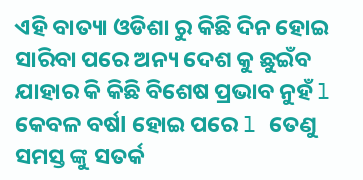ଏହି ବାତ୍ୟା ଓଡିଶା ରୁ କିଛି ଦିନ ହୋଇ ସାରିବା ପରେ ଅନ୍ୟ ଦେଶ କୁ ଛୁଇଁବ ଯାହାର କି କିଛି ବିଶେଷ ପ୍ରଭାବ ନୁହଁ l କେବଳ ବର୍ଷl ହୋଇ ପରେ l ତେଣୁ ସମସ୍ତ ଙ୍କୁ ସତର୍କ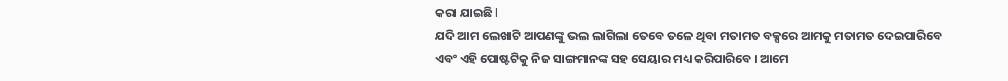କରା ଯାଇଛି l
ଯଦି ଆମ ଲେଖାଟି ଆପଣଙ୍କୁ ଭଲ ଲାଗିଲା ତେବେ ତଳେ ଥିବା ମତାମତ ବକ୍ସରେ ଆମକୁ ମତାମତ ଦେଇପାରିବେ ଏବଂ ଏହି ପୋଷ୍ଟଟିକୁ ନିଜ ସାଙ୍ଗମାନଙ୍କ ସହ ସେୟାର ମଧ୍ୟ କରିପାରିବେ । ଆମେ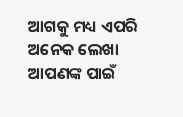ଆଗକୁ ମଧ୍ୟ ଏପରି ଅନେକ ଲେଖା ଆପଣଙ୍କ ପାଇଁ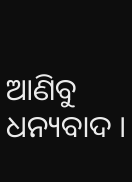ଆଣିବୁ ଧନ୍ୟବାଦ ।